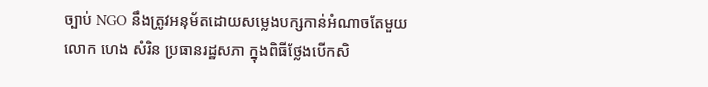ច្បាប់ NGO នឹងត្រូវអនុម័តដោយសម្លេងបក្សកាន់អំណាចតែមួយ
លោក ហេង សំរិន ប្រធានរដ្ឋសភា ក្នុងពិធីថ្លែងបើកសិ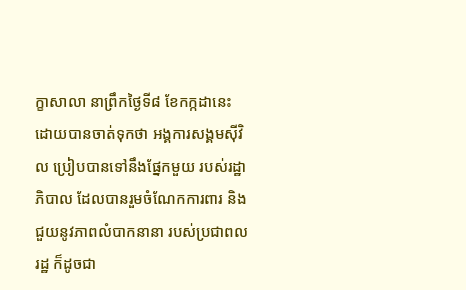ក្ខាសាលា នាព្រឹកថ្ងៃទី៨ ខែកក្កដានេះ ដោយបានចាត់ទុកថា អង្គការសង្គមស៊ីវិល ប្រៀបបានទៅនឹងផ្នែកមួយ របស់រដ្ឋាភិបាល ដែលបានរួមចំណែកការពារ និងជួយនូវភាពលំបាកនានា របស់ប្រជាពលរដ្ឋ ក៏ដូចជា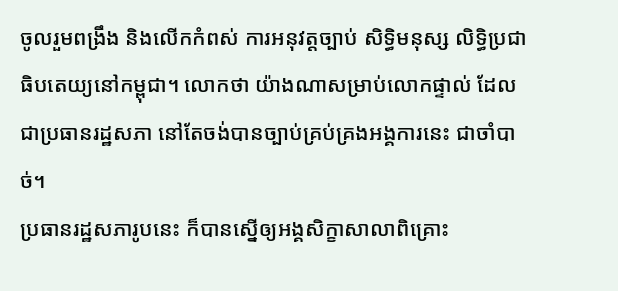ចូលរួមពង្រឹង និងលើកកំពស់ ការអនុវត្តច្បាប់ សិទ្ធិមនុស្ស លិទ្ធិប្រជាធិបតេយ្យនៅកម្ពុជា។ លោកថា យ៉ាងណាសម្រាប់លោកផ្ទាល់ ដែលជាប្រធានរដ្ឋសភា នៅតែចង់បានច្បាប់គ្រប់គ្រងអង្គការនេះ ជាចាំបាច់។
ប្រធានរដ្ឋសភារូបនេះ ក៏បានស្នើឲ្យអង្គសិក្ខាសាលាពិគ្រោះ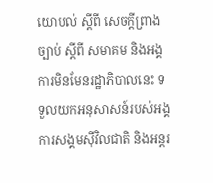យោបល់ ស្តីពី សេចក្តីព្រាងច្បាប់ ស្តីពី សមាគម និងអង្គការមិនមែនរដ្ឋាភិបាលនេះ ទទួលយកអនុសាសន៍របស់អង្គការសង្គមស៊ីវិលជាតិ និងអន្តរ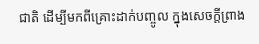ជាតិ ដើម្បីមកពីគ្រោះដាក់បញ្ចូល ក្នុងសេចក្តីព្រាង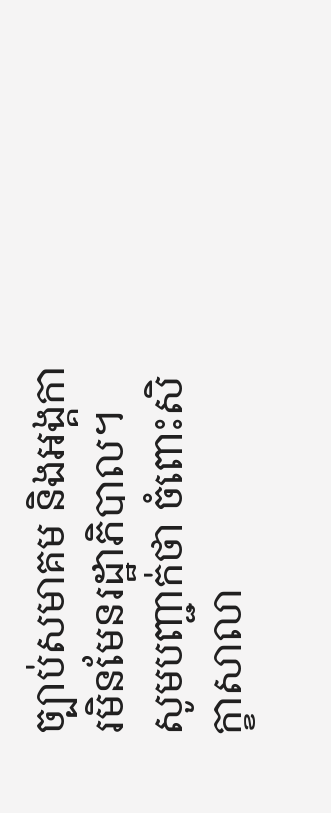ច្បាប់សមាគម និងអង្គការមិនមែនរដ្ឋាភិបាល។
សូមបញ្ជាក់ថា ចំពោះសិក្ខាសាលា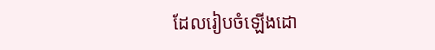ដែលរៀបចំឡើងដោ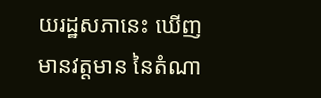យរដ្ឋសភានេះ ឃើញមានវត្តមាន នៃតំណា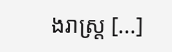ងរាស្រ្ត [...]